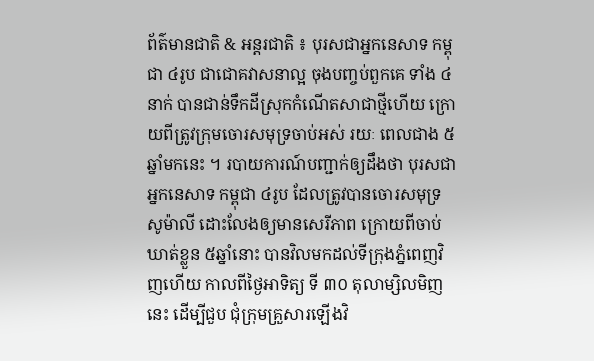ព័ត៌មានជាតិ & អន្តរជាតិ ៖ បុរសជាអ្នកនេសាទ កម្ពុជា ៤រូប ជាជោគវាសនាល្អ ចុងបញ្ចប់ពួកគេ ទាំង ៤នាក់ បានជាន់ទឹកដីស្រុកកំណើតសាជាថ្មីហើយ ក្រោយពីត្រូវក្រុមចោរសមុទ្រចាប់អស់ រយៈ ពេលជាង ៥ ឆ្នាំមកនេះ ។ របាយការណ៍បញ្ជាក់ឲ្យដឹងថា បុរសជាអ្នកនេសាទ កម្ពុជា ៤រូប ដែលត្រូវបានចោរសមុទ្រ សូម៉ាលី ដោះលែងឲ្យមានសេរីភាព ក្រោយពីចាប់ឃាត់ខ្លួន ៥ឆ្នាំនោះ បានវិលមកដល់ទីក្រុងភ្នំពេញវិញហើយ កាលពីថ្ងៃអាទិត្យ ទី ៣០ តុលាម្សិលមិញនេះ ដើម្បីជួប ជុំក្រុមគ្រួសារឡើងវិ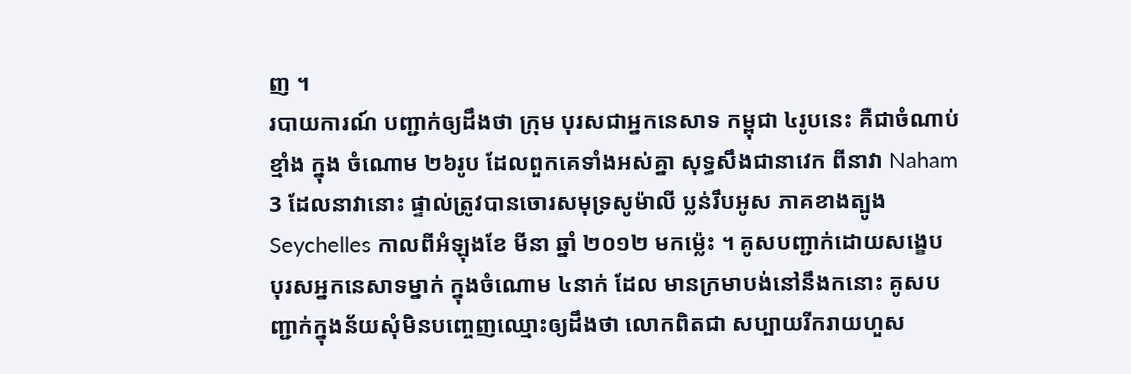ញ ។
របាយការណ៍ បញ្ជាក់ឲ្យដឹងថា ក្រុម បុរសជាអ្នកនេសាទ កម្ពុជា ៤រូបនេះ គឺជាចំណាប់ខ្មាំង ក្នុង ចំណោម ២៦រូប ដែលពួកគេទាំងអស់គ្នា សុទ្ធសឹងជានាវេក ពីនាវា Naham 3 ដែលនាវានោះ ផ្ទាល់ត្រូវបានចោរសមុទ្រសូម៉ាលី ប្លន់រឹបអូស ភាគខាងត្បូង Seychelles កាលពីអំឡុងខែ មីនា ឆ្នាំ ២០១២ មកម្ល៉េះ ។ គូសបញ្ជាក់ដោយសង្ខេប បុរសអ្នកនេសាទម្នាក់ ក្នុងចំណោម ៤នាក់ ដែល មានក្រមាបង់នៅនឹងកនោះ គូសបញ្ជាក់ក្នុងន័យសុំមិនបញ្ចេញឈ្មោះឲ្យដឹងថា លោកពិតជា សប្បាយរីករាយហួស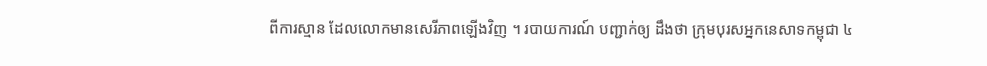ពីការស្មាន ដែលលោកមានសេរីភាពឡើងវិញ ។ របាយការណ៍ បញ្ជាក់ឲ្យ ដឹងថា ក្រុមបុរសអ្នកនេសាទកម្ពុជា ៤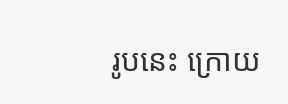រូបនេះ ក្រោយ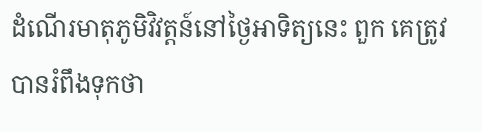ដំណើរមាតុភូមិវិវត្តន៍នៅថ្ងៃអាទិត្យនេះ ពួក គេត្រូវបានរំពឹងទុកថា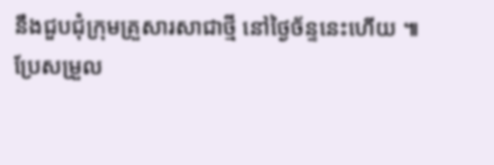នឹងជួបជុំក្រុមគ្រួសារសាជាថ្មី នៅថ្ងៃច័ន្ទនេះហើយ ៕
ប្រែសម្រួល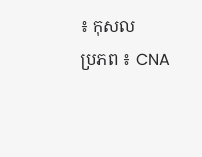៖ កុសល
ប្រភព ៖ CNA